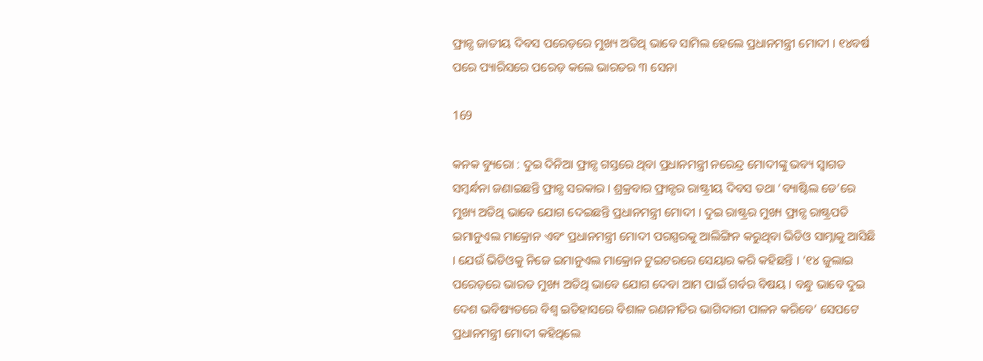ଫ୍ରାନ୍ସ ଜାତୀୟ ଦିବସ ପରେଡ଼ରେ ମୁଖ୍ୟ ଅତିଥି ଭାବେ ସାମିଲ ହେଲେ ପ୍ରଧାନମନ୍ତ୍ରୀ ମୋଦୀ । ୧୪ବର୍ଷ ପରେ ପ୍ୟାରିସରେ ପରେଡ଼ କଲେ ଭାରତର ୩ ସେନା

169

କନକ ବ୍ୟୁରୋ : ଦୁଇ ଦିନିଆ ଫ୍ରାନ୍ସ ଗସ୍ତରେ ଥିବା ପ୍ରଧାନମନ୍ତ୍ରୀ ନରେନ୍ଦ୍ର ମୋଦୀଙ୍କୁ ଭବ୍ୟ ସ୍ୱାଗତ ସମ୍ବର୍ନ୍ଧନା ଜଣାଇଛନ୍ତି ଫ୍ରାନ୍ସ ସରକାର । ଶ୍ରକ୍ରବାର ଫ୍ରାନ୍ସର ରାଷ୍ଟ୍ରୀୟ ଦିବସ ତଥା ‘ବ୍ୟାଷ୍ଟିଲ ଡେ’ରେ ମୁଖ୍ୟ ଅତିଥି ଭାବେ ଯୋଗ ଦେଇଛନ୍ତି ପ୍ରଧାନମନ୍ତ୍ରୀ ମୋଦୀ । ଦୁଇ ରାଷ୍ଟ୍ରର ମୁଖ୍ୟ ଫ୍ରାନ୍ସ ରାଷ୍ଟ୍ରପତି ଇମାନୁଏଲ ମାକ୍ରୋନ ଏବଂ ପ୍ରଧାନମନ୍ତ୍ରୀ ମୋଦୀ ପରସ୍ପରକୁ ଆଲିଙ୍ଗିନ କରୁଥିବା ଭିଡିଓ ସାମ୍ନାକୁ ଆସିଛି । ଯେଉଁ ଭିଡିଓକୁ ନିଜେ ଇମାନୁଏଲ ମାକ୍ରୋନ ଟୁଇଟରରେ ସେୟାର କରି କହିଛନ୍ତି । ‘୧୪ ଜୁଲାଇ ପରେଡ଼ରେ ଭାରତ ମୁଖ୍ୟ ଅତିଥି ଭାବେ ଯୋଗ ଦେବା ଆମ ପାଇଁ ଗର୍ବର ବିଷୟ । ବନ୍ଧୁ ଭାବେ ଦୁଇ ଦେଶ ଭବିଷ୍ୟତରେ ବିଶ୍ୱ ଇତିହାସରେ ବିଶାଳ ରଣନୀତିର ଭାଗିଦାରୀ ପାଳନ କରିବେ’ ସେପଟେ ପ୍ରଧାନମନ୍ତ୍ରୀ ମୋଦୀ କହିଥିଲେ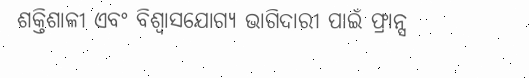ଶକ୍ତିଶାଳୀ ଏବଂ ବିଶ୍ୱାସଯୋଗ୍ୟ ଭାଗିଦାରୀ ପାଇଁ ଫ୍ରାନ୍ସ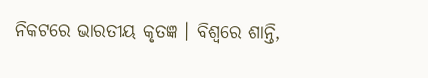ନିକଟରେ ଭାରତୀୟ କୃତଜ୍ଞ । ବିଶ୍ୱରେ ଶାନ୍ତି,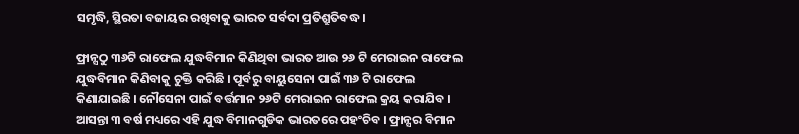ସମୃଦ୍ଧି, ସ୍ଥିରତା ବଜାୟର ରଖିବାକୁ ଭାରତ ସର୍ବଦା ପ୍ରତିଶ୍ରୁତିବଦ୍ଧ ।

ଫ୍ରାନ୍ସଠୁ ୩୬ଟି ରାଫେଲ ଯୁଦ୍ଧବିମାନ କିଣିଥିବା ଭାରତ ଆଉ ୨୬ ଟି ମେରାଇନ ରାଫେଲ ଯୁଦ୍ଧବିମାନ କିଣିବାକୁ ଚୁକ୍ତି କରିଛି । ପୂର୍ବରୁ ବାୟୁସେନା ପାଇଁ ୩୬ ଟି ରାଫେଲ କିଣାଯାଇଛି । ନୌସେନା ପାଇଁ ବର୍ତ୍ତମାନ ୨୬ଟି ମେରାଇନ ରାଫେଲ କ୍ରୟ କରାଯିବ । ଆସନ୍ତା ୩ ବର୍ଷ ମଧ୍ୟରେ ଏହି ଯୁଦ୍ଧ ବିମାନଗୁଡିକ ଭାରତରେ ପହଂଚିବ । ଫ୍ରାନ୍ସର ବିମାନ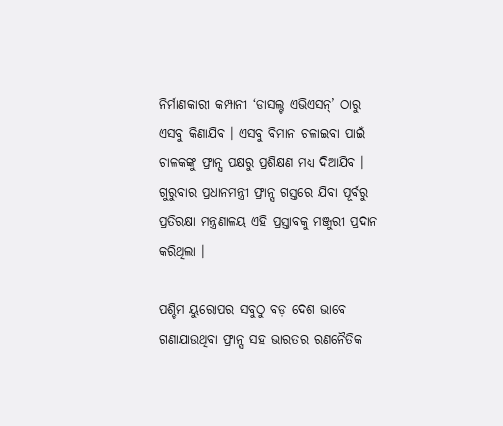ନିର୍ମାଣକାରୀ କମ୍ପାନୀ ‘ଡାସଲ୍ଟ ଏଭିଏସନ୍’ ଠାରୁ ଏସବୁ କିଣାଯିବ । ଏସବୁ ବିମାନ ଚଳାଇବା ପାଇଁ ଚାଳକଙ୍କୁ ଫ୍ରାନ୍ସ ପକ୍ଷରୁ ପ୍ରଶିକ୍ଷଣ ମଧ୍ୟ ଦିଆଯିବ । ଗୁରୁବାର ପ୍ରଧାନମନ୍ତ୍ରୀ ଫ୍ରାନ୍ସ ଗସ୍ତରେ ଯିବା ପୂର୍ବରୁ ପ୍ରତିରକ୍ଷା ମନ୍ତ୍ରଣାଳୟ ଏହି ପ୍ରସ୍ତାବକୁ ମଞ୍ଜୁରୀ ପ୍ରଦାନ କରିଥିଲା ।

ପଶ୍ଚିମ ୟୁରୋପର ସବୁଠୁ ବଡ଼ ଦେଶ ଭାବେ ଗଣାଯାଉଥିବା ଫ୍ରାନ୍ସ ସହ ଭାରତର ରଣନୈତିକ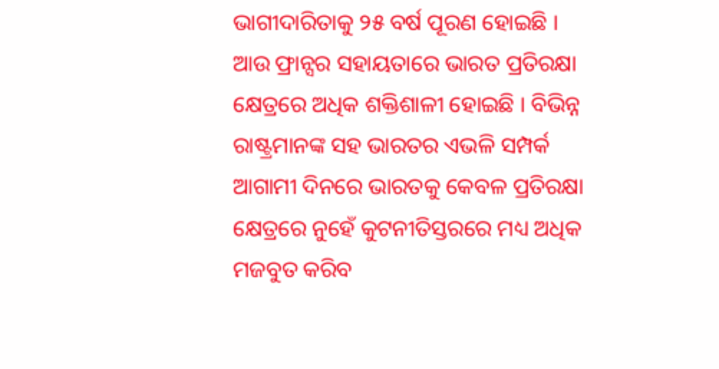ଭାଗୀଦାରିତାକୁ ୨୫ ବର୍ଷ ପୂରଣ ହୋଇଛି । ଆଉ ଫ୍ରାନ୍ସର ସହାୟତାରେ ଭାରତ ପ୍ରତିରକ୍ଷା କ୍ଷେତ୍ରରେ ଅଧିକ ଶକ୍ତିଶାଳୀ ହୋଇଛି । ବିଭିନ୍ନ ରାଷ୍ଟ୍ରମାନଙ୍କ ସହ ଭାରତର ଏଭଳି ସମ୍ପର୍କ ଆଗାମୀ ଦିନରେ ଭାରତକୁ କେବଳ ପ୍ରତିରକ୍ଷା କ୍ଷେତ୍ରରେ ନୁହେଁ କୁଟନୀତିସ୍ତରରେ ମଧ୍ୟ ଅଧିକ ମଜବୁତ କରିବ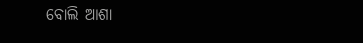ବୋଲି ଆଶା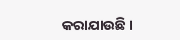କରାଯାଉଛି ।